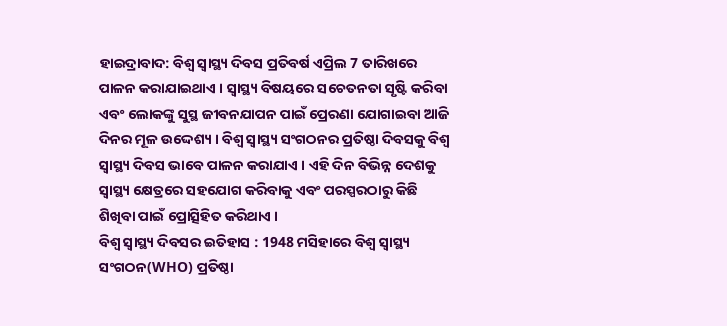ହାଇଦ୍ରାବାଦ: ବିଶ୍ୱ ସ୍ୱାସ୍ଥ୍ୟ ଦିବସ ପ୍ରତିବର୍ଷ ଏପ୍ରିଲ 7 ତାରିଖରେ ପାଳନ କରାଯାଇଥାଏ । ସ୍ୱାସ୍ଥ୍ୟ ବିଷୟରେ ସଚେତନତା ସୃଷ୍ଟି କରିବା ଏବଂ ଲୋକଙ୍କୁ ସୁସ୍ଥ ଜୀବନଯାପନ ପାଇଁ ପ୍ରେରଣା ଯୋଗାଇବା ଆଜି ଦିନର ମୂଳ ଉଦ୍ଦେଶ୍ୟ । ବିଶ୍ବ ସ୍ବାସ୍ଥ୍ୟ ସଂଗଠନର ପ୍ରତିଷ୍ଠା ଦିବସକୁ ବିଶ୍ବ ସ୍ବାସ୍ଥ୍ୟ ଦିବସ ଭାବେ ପାଳନ କରାଯାଏ । ଏହି ଦିନ ବିଭିନ୍ନ ଦେଶକୁ ସ୍ୱାସ୍ଥ୍ୟ କ୍ଷେତ୍ରରେ ସହଯୋଗ କରିବାକୁ ଏବଂ ପରସ୍ପରଠାରୁ କିଛି ଶିଖିବା ପାଇଁ ପ୍ରୋତ୍ସିହିତ କରିଥାଏ ।
ବିଶ୍ବ ସ୍ବାସ୍ଥ୍ୟ ଦିବସର ଇତିହାସ : 1948 ମସିହାରେ ବିଶ୍ବ ସ୍ବାସ୍ଥ୍ୟ ସଂଗଠନ(WHO) ପ୍ରତିଷ୍ଠା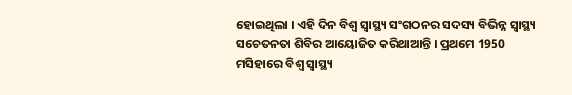ହୋଇଥିଲା । ଏହି ଦିନ ବିଶ୍ୱ ସ୍ୱାସ୍ଥ୍ୟ ସଂଗଠନର ସଦସ୍ୟ ବିଭିନ୍ନ ସ୍ବାସ୍ଥ୍ୟ ସଚେତନତା ଶିବିର ଆୟୋଜିତ କରିଥାଆନ୍ତି । ପ୍ରଥମେ 1950 ମସିହାରେ ବିଶ୍ବ ସ୍ବାସ୍ଥ୍ୟ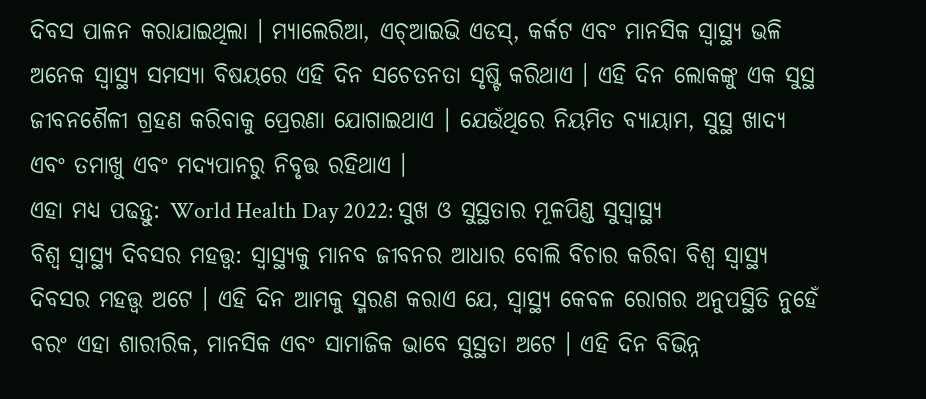ଦିବସ ପାଳନ କରାଯାଇଥିଲା । ମ୍ୟାଲେରିଆ, ଏଚ୍ଆଇଭି ଏଡସ୍, କର୍କଟ ଏବଂ ମାନସିକ ସ୍ବାସ୍ଥ୍ୟ ଭଳି ଅନେକ ସ୍ୱାସ୍ଥ୍ୟ ସମସ୍ୟା ବିଷୟରେ ଏହି ଦିନ ସଚେତନତା ସୃଷ୍ଟି କରିଥାଏ । ଏହି ଦିନ ଲୋକଙ୍କୁ ଏକ ସୁସ୍ଥ ଜୀବନଶୈଳୀ ଗ୍ରହଣ କରିବାକୁ ପ୍ରେରଣା ଯୋଗାଇଥାଏ । ଯେଉଁଥିରେ ନିୟମିତ ବ୍ୟାୟାମ, ସୁସ୍ଥ ଖାଦ୍ୟ ଏବଂ ତମାଖୁ ଏବଂ ମଦ୍ୟପାନରୁ ନିବୃତ୍ତ ରହିଥାଏ ।
ଏହା ମଧ୍ୟ ପଢନ୍ତୁ: World Health Day 2022: ସୁଖ ଓ ସୁସ୍ଥତାର ମୂଳପିଣ୍ଡ ସୁସ୍ବାସ୍ଥ୍ୟ
ବିଶ୍ବ ସ୍ବାସ୍ଥ୍ୟ ଦିବସର ମହତ୍ତ୍ବ: ସ୍ୱାସ୍ଥ୍ୟକୁ ମାନବ ଜୀବନର ଆଧାର ବୋଲି ବିଚାର କରିବା ବିଶ୍ବ ସ୍ବାସ୍ଥ୍ୟ ଦିବସର ମହତ୍ତ୍ବ ଅଟେ । ଏହି ଦିନ ଆମକୁ ସ୍ମରଣ କରାଏ ଯେ, ସ୍ୱାସ୍ଥ୍ୟ କେବଳ ରୋଗର ଅନୁପସ୍ଥିତି ନୁହେଁ ବରଂ ଏହା ଶାରୀରିକ, ମାନସିକ ଏବଂ ସାମାଜିକ ଭାବେ ସୁସ୍ଥତା ଅଟେ । ଏହି ଦିନ ବିଭିନ୍ନ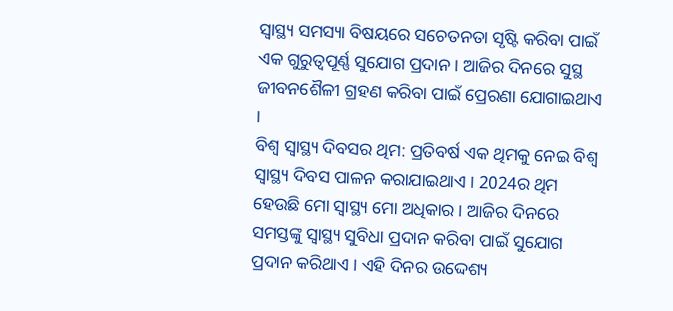ସ୍ୱାସ୍ଥ୍ୟ ସମସ୍ୟା ବିଷୟରେ ସଚେତନତା ସୃଷ୍ଟି କରିବା ପାଇଁ ଏକ ଗୁରୁତ୍ୱପୂର୍ଣ୍ଣ ସୁଯୋଗ ପ୍ରଦାନ । ଆଜିର ଦିନରେ ସୁସ୍ଥ ଜୀବନଶୈଳୀ ଗ୍ରହଣ କରିବା ପାଇଁ ପ୍ରେରଣା ଯୋଗାଇଥାଏ ।
ବିଶ୍ବ ସ୍ବାସ୍ଥ୍ୟ ଦିବସର ଥିମ: ପ୍ରତିବର୍ଷ ଏକ ଥିମକୁ ନେଇ ବିଶ୍ବ ସ୍ବାସ୍ଥ୍ୟ ଦିବସ ପାଳନ କରାଯାଇଥାଏ । 2024ର ଥିମ ହେଉଛି ମୋ ସ୍ବାସ୍ଥ୍ୟ ମୋ ଅଧିକାର । ଆଜିର ଦିନରେ ସମସ୍ତଙ୍କୁ ସ୍ବାସ୍ଥ୍ୟ ସୁବିଧା ପ୍ରଦାନ କରିବା ପାଇଁ ସୁଯୋଗ ପ୍ରଦାନ କରିଥାଏ । ଏହି ଦିନର ଉଦ୍ଦେଶ୍ୟ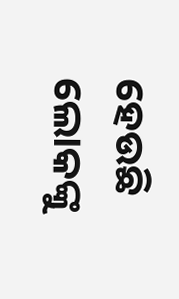ହେଉଛି ଲୋକଙ୍କୁ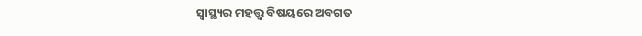ସ୍ୱାସ୍ଥ୍ୟର ମହତ୍ତ୍ବ ବିଷୟରେ ଅବଗତ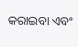କରାଇବା ଏବଂ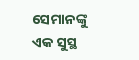ସେମାନଙ୍କୁ ଏକ ସୁସ୍ଥ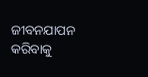ଜୀବନଯାପନ କରିବାକୁ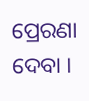ପ୍ରେରଣା ଦେବା ।